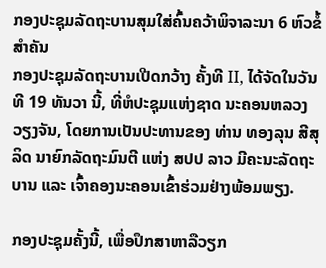ກອງປະຊຸມລັດຖະບານສຸມໃສ່ຄົ້ນຄວ້າພິຈາລະນາ 6 ຫົວຂໍ້ສຳຄັນ
ກອງປະຊຸມລັດຖະບານເປີດກວ້າງ ຄັ້ງທີ II, ໄດ້ຈັດໃນວັນທີ 19 ທັນວາ ນີ້, ທີ່ຫໍປະຊຸມແຫ່ງຊາດ ນະຄອນຫລວງວຽງຈັນ, ໂດຍການເປັນປະທານຂອງ ທ່ານ ທອງລຸນ ສີສຸລິດ ນາຍົກລັດຖະມົນຕີ ແຫ່ງ ສປປ ລາວ ມີຄະນະລັດຖະບານ ແລະ ເຈົ້າຄອງນະຄອນເຂົ້າຮ່ວມຢ່າງພ້ອມພຽງ.

ກອງປະຊຸມຄັ້ງນີ້, ເພື່ອປຶກສາຫາລືວຽກ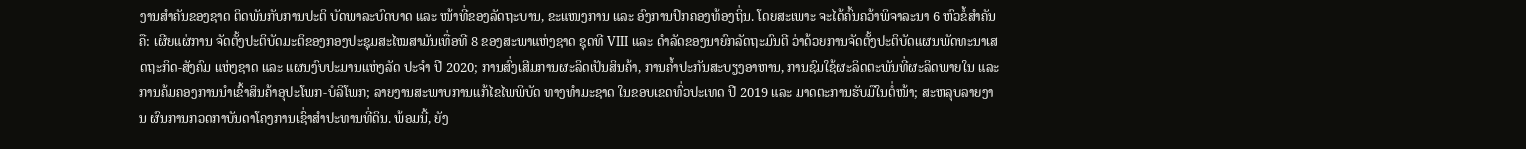ງານສໍາຄັນຂອງຊາດ ຕິດພັນກັບການປະຕິ ບັດພາລະບົດບາດ ແລະ ໜ້າທີ່ຂອງລັດຖະບານ, ຂະແໜງການ ແລະ ອົງການປົກຄອງທ້ອງຖິ່ນ. ໂດຍສະເພາະ ຈະໄດ້ຄົ້ນຄວ້າພິຈາລະນາ 6 ຫົວຂໍ້ສໍາຄັນຄື: ເຜີຍແຜ່ການ ຈັດຕັ້ງປະຕິບັດມະຕິຂອງກອງປະຊຸມສະໄໝສາມັນເທື່ອທີ 8 ຂອງສະພາແຫ່ງຊາດ ຊຸດທີ VIII ແລະ ດຳລັດຂອງນາຍົກລັດຖະມົນຕີ ວ່າດ້ວຍການຈັດຕັ້ງປະຕິບັດແຜນພັດທະນາເສດຖະກິດ-ສັງຄົມ ແຫ່ງຊາດ ແລະ ແຜນງົບປະມານແຫ່ງລັດ ປະຈໍາ ປີ 2020; ການສົ່ງເສີມການຜະລິດເປັນສິນຄ້າ, ການຄໍ້າປະກັນສະບຽງອາຫານ, ການຊົມໃຊ້ຜະລິດຕະພັນທີ່ຜະລິດພາຍໃນ ແລະ ການຄ້ມຄອງການນໍາເຂົ້າສິນຄ້າອຸປະໂພກ-ບໍລິໂພກ; ລາຍງານສະພາບການແກ້ໄຂໄພພິບັດ ທາງທໍາມະຊາດ ໃນຂອບເຂດທົ່ວປະເທດ ປີ 2019 ແລະ ມາດຕະການຮັບມືໃນຕໍ່ໜ້າ; ສະຫລຸບລາຍງານ ຜົນການກວດກາບັນດາໂຄງການເຊົ່າສຳປະທານທີ່ດິນ. ພ້ອມນີ້, ຍັງ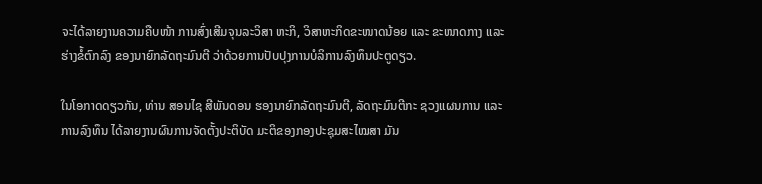ຈະໄດ້ລາຍງານຄວາມຄືບໜ້າ ການສົ່ງເສີມຈຸນລະວິສາ ຫະກິ, ວິສາຫະກິດຂະໜາດນ້ອຍ ແລະ ຂະໜາດກາງ ແລະ ຮ່າງຂໍ້ຕົກລົງ ຂອງນາຍົກລັດຖະມົນຕີ ວ່າດ້ວຍການປັບປຸງການບໍລິການລົງທຶນປະຕູດຽວ.

ໃນໂອກາດດຽວກັນ, ທ່ານ ສອນໄຊ ສີພັນດອນ ຮອງນາຍົກລັດຖະມົນຕີ, ລັດຖະມົນຕີກະ ຊວງແຜນການ ແລະ ການລົງທຶນ ໄດ້ລາຍງານຜົນການຈັດຕັ້ງປະຕິບັດ ມະຕິຂອງກອງປະຊຸມສະໄໝສາ ມັນ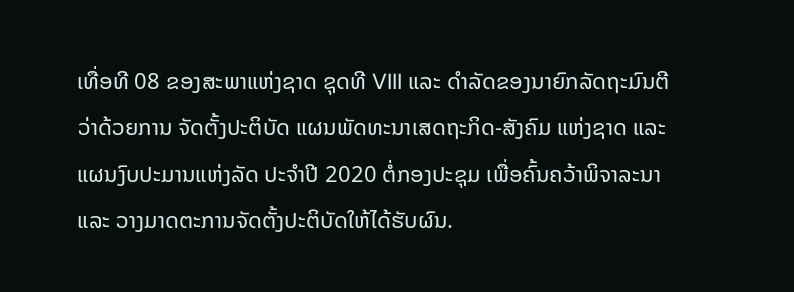ເທື່ອທີ 08 ຂອງສະພາແຫ່ງຊາດ ຊຸດທີ VIII ແລະ ດຳລັດຂອງນາຍົກລັດຖະມົນຕີ ວ່າດ້ວຍການ ຈັດຕັ້ງປະຕິບັດ ແຜນພັດທະນາເສດຖະກິດ-ສັງຄົມ ແຫ່ງຊາດ ແລະ ແຜນງົບປະມານແຫ່ງລັດ ປະຈໍາປີ 2020 ຕໍ່ກອງປະຊຸມ ເພື່ອຄົ້ນຄວ້າພິຈາລະນາ ແລະ ວາງມາດຕະການຈັດຕັ້ງປະຕິບັດໃຫ້ໄດ້ຮັບຜົນ.